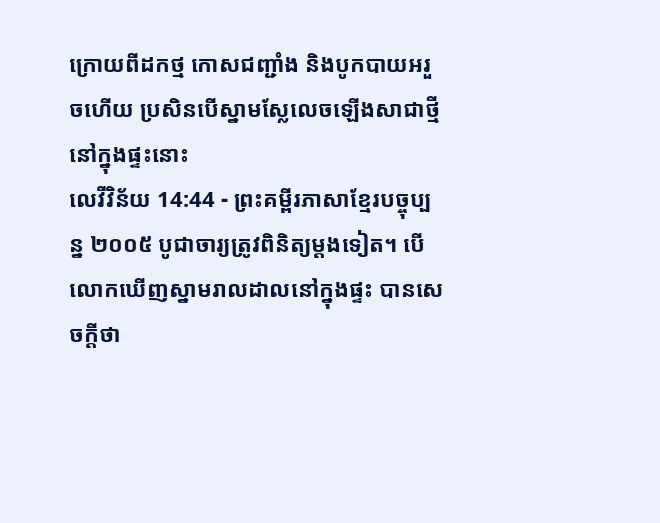ក្រោយពីដកថ្ម កោសជញ្ជាំង និងបូកបាយអរួចហើយ ប្រសិនបើស្នាមស្លែលេចឡើងសាជាថ្មីនៅក្នុងផ្ទះនោះ
លេវីវិន័យ 14:44 - ព្រះគម្ពីរភាសាខ្មែរបច្ចុប្បន្ន ២០០៥ បូជាចារ្យត្រូវពិនិត្យម្ដងទៀត។ បើលោកឃើញស្នាមរាលដាលនៅក្នុងផ្ទះ បានសេចក្ដីថា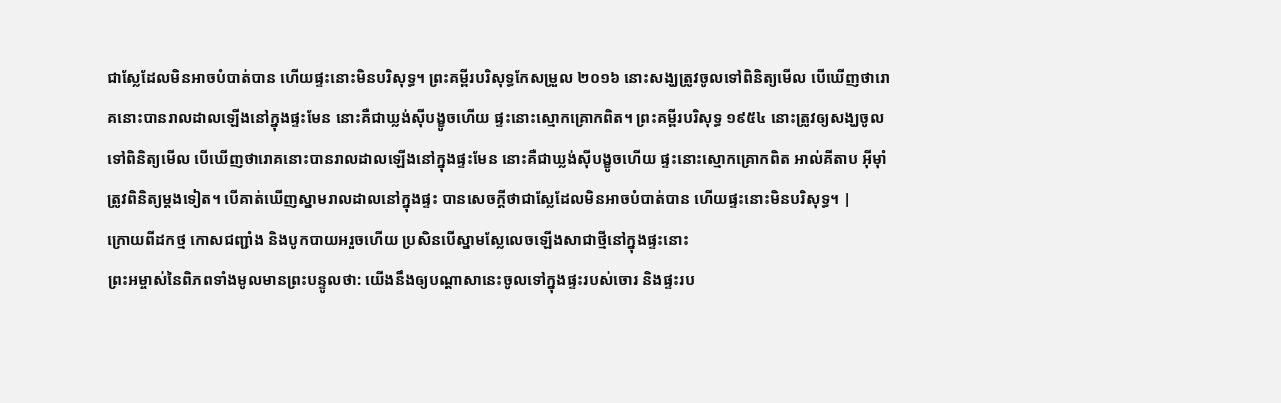ជាស្លែដែលមិនអាចបំបាត់បាន ហើយផ្ទះនោះមិនបរិសុទ្ធ។ ព្រះគម្ពីរបរិសុទ្ធកែសម្រួល ២០១៦ នោះសង្ឃត្រូវចូលទៅពិនិត្យមើល បើឃើញថារោគនោះបានរាលដាលឡើងនៅក្នុងផ្ទះមែន នោះគឺជាឃ្លង់ស៊ីបង្ខូចហើយ ផ្ទះនោះស្មោកគ្រោកពិត។ ព្រះគម្ពីរបរិសុទ្ធ ១៩៥៤ នោះត្រូវឲ្យសង្ឃចូលទៅពិនិត្យមើល បើឃើញថារោគនោះបានរាលដាលឡើងនៅក្នុងផ្ទះមែន នោះគឺជាឃ្លង់ស៊ីបង្ខូចហើយ ផ្ទះនោះស្មោកគ្រោកពិត អាល់គីតាប អ៊ីមុាំត្រូវពិនិត្យម្តងទៀត។ បើគាត់ឃើញស្នាមរាលដាលនៅក្នុងផ្ទះ បានសេចក្តីថាជាស្លែដែលមិនអាចបំបាត់បាន ហើយផ្ទះនោះមិនបរិសុទ្ធ។ |
ក្រោយពីដកថ្ម កោសជញ្ជាំង និងបូកបាយអរួចហើយ ប្រសិនបើស្នាមស្លែលេចឡើងសាជាថ្មីនៅក្នុងផ្ទះនោះ
ព្រះអម្ចាស់នៃពិភពទាំងមូលមានព្រះបន្ទូលថា: យើងនឹងឲ្យបណ្ដាសានេះចូលទៅក្នុងផ្ទះរបស់ចោរ និងផ្ទះរប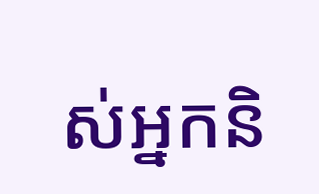ស់អ្នកនិ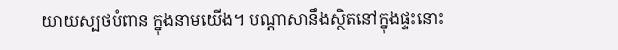យាយស្បថបំពាន ក្នុងនាមយើង។ បណ្ដាសានឹងស្ថិតនៅក្នុងផ្ទះនោះ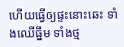ហើយធ្វើឲ្យផ្ទះនោះឆេះ ទាំងឈើធ្នឹម ទាំងថ្ម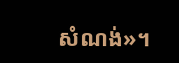សំណង់»។